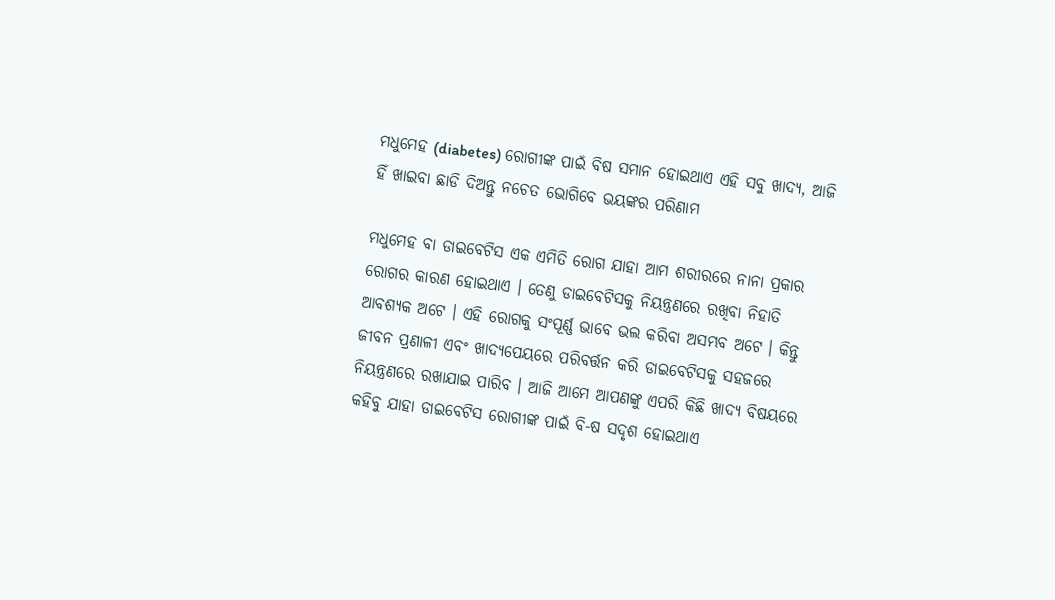ମଧୁମେହ (diabetes) ରୋଗୀଙ୍କ ପାଇଁ ବିଷ ସମାନ ହୋଇଥାଏ ଏହି ସବୁ ଖାଦ୍ୟ, ଆଜି ହିଁ ଖାଇବା ଛାଡି ଦିଅନ୍ତୁ ନଚେତ ଭୋଗିବେ ଭୟଙ୍କର ପରିଣାମ

ମଧୁମେହ ବା ଡାଇବେଟିସ ଏକ ଏମିତି ରୋଗ ଯାହା ଆମ ଶରୀରରେ ନାନା ପ୍ରକାର ରୋଗର କାରଣ ହୋଇଥାଏ । ତେଣୁ ଡାଇବେଟିସକୁ ନିୟନ୍ତ୍ରଣରେ ରଖିବା ନିହାତି ଆବଶ୍ୟକ ଅଟେ । ଏହି ରୋଗକୁ ସଂପୂର୍ଣ୍ଣ ଭାବେ ଭଲ କରିବା ଅସମ୍ଭବ ଅଟେ । କିନ୍ତୁ ଜୀବନ ପ୍ରଣାଳୀ ଏବଂ ଖାଦ୍ୟପେୟରେ ପରିବର୍ତ୍ତନ କରି ଡାଇବେଟିସକୁ ସହଜରେ ନିୟନ୍ତ୍ରଣରେ ରଖାଯାଇ ପାରିବ । ଆଜି ଆମେ ଆପଣଙ୍କୁ ଏପରି କିଛି ଖାଦ୍ୟ ବିଷୟରେ କହିବୁ ଯାହା ଡାଇବେଟିସ ରୋଗୀଙ୍କ ପାଇଁ ବି-ଷ ସଦୃଶ ହୋଇଥାଏ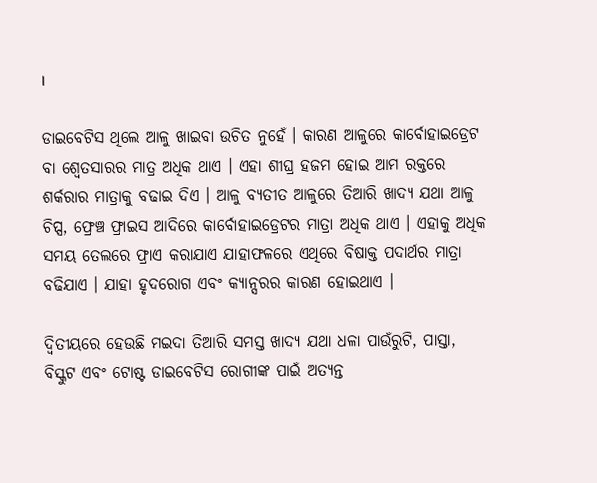।

ଡାଇବେଟିସ ଥିଲେ ଆଳୁ ଖାଇବା ଉଚିତ ନୁହେଁ । କାରଣ ଆଳୁରେ କାର୍ବୋହାଇଡ୍ରେଟ ବା ଶ୍ଵେତସାରର ମାତ୍ର ଅଧିକ ଥାଏ । ଏହା ଶୀଘ୍ର ହଜମ ହୋଇ ଆମ ରକ୍ତରେ ଶର୍କରାର ମାତ୍ରାକୁ ବଢାଇ ଦିଏ । ଆଳୁ ବ୍ଯତୀତ ଆଳୁରେ ତିଆରି ଖାଦ୍ୟ ଯଥା ଆଳୁ ଚିପ୍ସ, ଫ୍ରେଞ୍ଚ ଫ୍ରାଇସ ଆଦିରେ କାର୍ବୋହାଇଡ୍ରେଟର ମାତ୍ରା ଅଧିକ ଥାଏ । ଏହାକୁ ଅଧିକ ସମୟ ତେଲରେ ଫ୍ରାଏ କରାଯାଏ ଯାହାଫଳରେ ଏଥିରେ ବିଷାକ୍ତ ପଦାର୍ଥର ମାତ୍ରା ବଢିଯାଏ । ଯାହା ହୃଦରୋଗ ଏବଂ କ୍ୟାନ୍ସରର କାରଣ ହୋଇଥାଏ ।

ଦ୍ବିତୀୟରେ ହେଉଛି ମଇଦା ତିଆରି ସମସ୍ତ ଖାଦ୍ୟ ଯଥା ଧଳା ପାଉଁରୁଟି, ପାସ୍ତା, ବିସ୍କୁଟ ଏବଂ ଟୋଷ୍ଟ ଡାଇବେଟିସ ରୋଗୀଙ୍କ ପାଇଁ ଅତ୍ୟନ୍ତ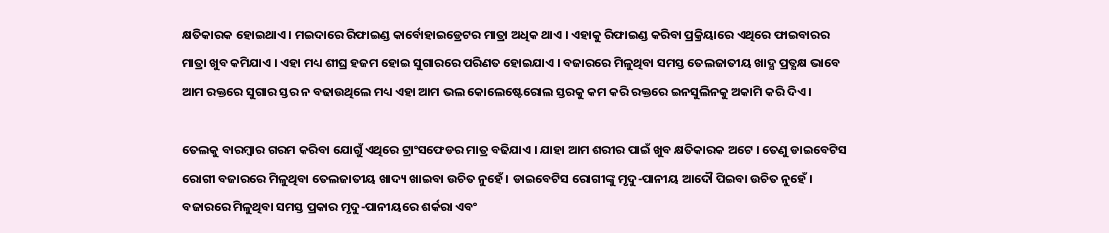କ୍ଷତିକାରକ ହୋଇଥାଏ । ମଇଦାରେ ରିଫାଇଣ୍ଡ କାର୍ବୋହାଇଡ୍ରେଟର ମାତ୍ରା ଅଧିକ ଥାଏ । ଏହାକୁ ରିଫାଇଣ୍ଡ କରିବା ପ୍ରକ୍ରିୟାରେ ଏଥିରେ ଫାଇବାରର ମାତ୍ରା ଖୁବ କମିଯାଏ । ଏହା ମଧ୍ୟ ଶୀଘ୍ର ହଜମ ହୋଇ ସୁଗାରରେ ପରିଣତ ହୋଇଯାଏ । ବଜାରରେ ମିଳୁଥିବା ସମସ୍ତ ତେଲଜାତୀୟ ଖାଦ୍ଯ ପ୍ରତ୍ଯକ୍ଷ ଭାବେ ଆମ ରକ୍ତରେ ସୁଗାର ସ୍ତର ନ ବଢାଉଥିଲେ ମଧ୍ୟ ଏହା ଆମ ଭଲ କୋଲେଷ୍ଟେରୋଲ ସ୍ତରକୁ କମ କରି ରକ୍ତରେ ଇନସୁଲିନକୁ ଅକାମି କରି ଦିଏ ।

ତେଲକୁ ବାରମ୍ବାର ଗରମ କରିବା ଯୋଗୁଁ ଏଥିରେ ଟ୍ରାଂସଫେଡର ମାତ୍ର ବଢିଯାଏ । ଯାହା ଆମ ଶରୀର ପାଇଁ ଖୁବ କ୍ଷତିକାରକ ଅଟେ । ତେଣୁ ଡାଇବେଟିସ ରୋଗୀ ବଜାରରେ ମିଳୁଥିବା ତେଲଜାତୀୟ ଖାଦ୍ୟ ଖାଇବା ଉଚିତ ନୁହେଁ । ଡାଇବେଟିସ ରୋଗୀଙ୍କୁ ମୃଦୁ-ପାନୀୟ ଆଦୌ ପିଇବା ଉଚିତ ନୁହେଁ । ବଜାରରେ ମିଳୁଥିବା ସମସ୍ତ ପ୍ରକାର ମୃଦୁ-ପାନୀୟରେ ଶର୍କରା ଏବଂ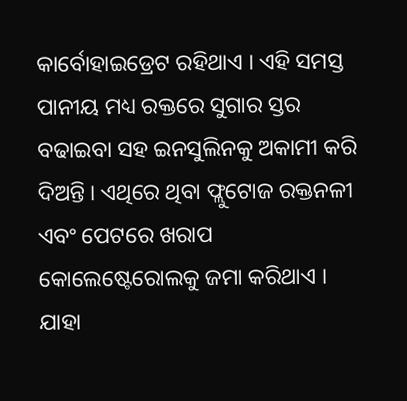କାର୍ବୋହାଇଡ୍ରେଟ ରହିଥାଏ । ଏହି ସମସ୍ତ ପାନୀୟ ମଧ୍ୟ ରକ୍ତରେ ସୁଗାର ସ୍ତର ବଢାଇବା ସହ ଇନସୁଲିନକୁ ଅକାମୀ କରି ଦିଅନ୍ତି । ଏଥିରେ ଥିବା ଫ୍ଲୁଟୋଜ ରକ୍ତନଳୀ ଏବଂ ପେଟରେ ଖରାପ କୋଲେଷ୍ଟେରୋଲକୁ ଜମା କରିଥାଏ । ଯାହା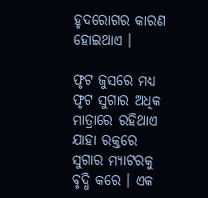ହୃଦରୋଗର କାରଣ ହୋଇଥାଏ ।

ଫୃଟ ଜୁସରେ ମଧ୍ୟ ଫୃଟ ସୁଗାର ଅଧିକ ମାତ୍ରାରେ ରହିଥାଏ ଯାହା ରକ୍ତରେ ସୁଗାର ମ୍ଯାଟରକୁ ବୃଦ୍ଧି କରେ । ଏକ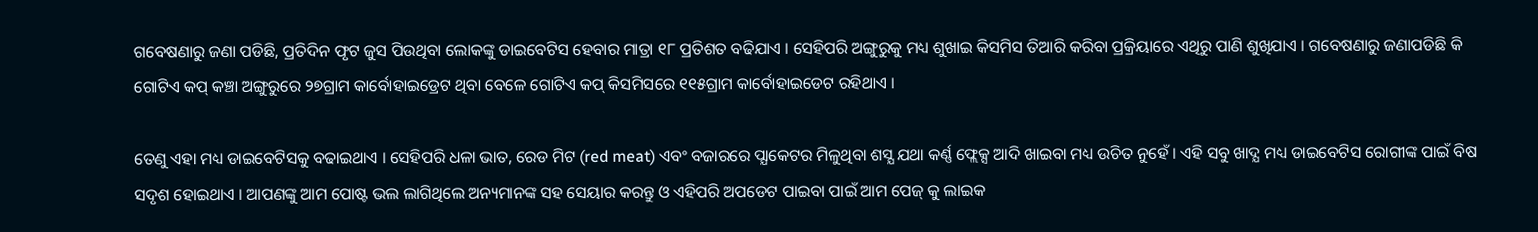ଗବେଷଣାରୁ ଜଣା ପଡିଛି, ପ୍ରତିଦିନ ଫୃଟ ଜୁସ ପିଉଥିବା ଲୋକଙ୍କୁ ଡାଇବେଟିସ ହେବାର ମାତ୍ରା ୧୮ ପ୍ରତିଶତ ବଢିଯାଏ । ସେହିପରି ଅଙ୍ଗୁରୁକୁ ମଧ୍ୟ ଶୁଖାଇ କିସମିସ ତିଆରି କରିବା ପ୍ରକ୍ରିୟାରେ ଏଥିରୁ ପାଣି ଶୁଖିଯାଏ । ଗବେଷଣାରୁ ଜଣାପଡିଛି କି ଗୋଟିଏ କପ୍ କଞ୍ଚା ଅଙ୍ଗୁରୁରେ ୨୭ଗ୍ରାମ କାର୍ବୋହାଇଡ୍ରେଟ ଥିବା ବେଳେ ଗୋଟିଏ କପ୍ କିସମିସରେ ୧୧୫ଗ୍ରାମ କାର୍ବୋହାଇଡେଟ ରହିଥାଏ ।

ତେଣୁ ଏହା ମଧ୍ୟ ଡାଇବେଟିସକୁ ବଢାଇଥାଏ । ସେହିପରି ଧଳା ଭାତ, ରେଡ ମିଟ (red meat) ଏବଂ ବଜାରରେ ପ୍ଯାକେଟର ମିଳୁଥିବା ଶସ୍ଯ ଯଥା କର୍ଣ୍ଣ ଫ୍ଲେକ୍ସ ଆଦି ଖାଇବା ମଧ୍ୟ ଉଚିତ ନୁହେଁ । ଏହି ସବୁ ଖାଦ୍ଯ ମଧ୍ୟ ଡାଇବେଟିସ ରୋଗୀଙ୍କ ପାଇଁ ବିଷ ସଦୃଶ ହୋଇଥାଏ । ଆପଣଙ୍କୁ ଆମ ପୋଷ୍ଟ ଭଲ ଲାଗିଥିଲେ ଅନ୍ୟମାନଙ୍କ ସହ ସେୟାର କରନ୍ତୁ ଓ ଏହିପରି ଅପଡେଟ ପାଇବା ପାଇଁ ଆମ ପେଜ୍ କୁ ଲାଇକ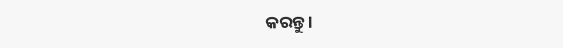କରନ୍ତୁ ।